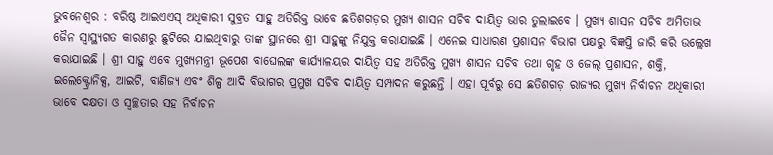ଭୁବନେଶ୍ୱର : ବରିଷ୍ଠ ଆଇଏଏସ୍ ଅଧିକାରୀ ସୁବ୍ରତ ସାହୁ ଅତିରିକ୍ତ ଭାବେ ଛତିଶଗଡ଼ର ମୁଖ୍ୟ ଶାସନ ସଚିବ ଦାୟିତ୍ୱ ଭାର ତୁଲାଇବେ । ମୁଖ୍ୟ ଶାସନ ସଚିବ ଅମିତାଭ ଜୈନ ସ୍ୱାସ୍ଥ୍ୟଗତ କାରଣରୁ ଛୁଟିରେ ଯାଇଥିବାରୁ ତାଙ୍କ ସ୍ଥାନରେ ଶ୍ରୀ ସାହୁଙ୍କୁ ନିଯୁକ୍ତ କରାଯାଇଛି । ଏନେଇ ସାଧାରଣ ପ୍ରଶାସନ ବିଭାଗ ପକ୍ଷରୁ ବିଜ୍ଞପ୍ତି ଜାରି କରି ଉଲ୍ଲେଖ କରାଯାଇଛି । ଶ୍ରୀ ସାହୁ ଏବେ ମୁଖ୍ୟମନ୍ତ୍ରୀ ଭୂପେଶ ବାଘେଲଙ୍କ କାର୍ଯ୍ୟାଳୟର ଦାୟିତ୍ୱ ସହ ଅତିରିକ୍ତ ମୁଖ୍ୟ ଶାସନ ସଚିବ ତଥା ଗୃହ ଓ ଜେଲ୍ ପ୍ରଶାସନ, ଶକ୍ତି, ଇଲେକ୍ଟ୍ରୋନିକ୍ସ, ଆଇଟି, ବାଣିଜ୍ୟ ଏବଂ ଶିଳ୍ପ ଆଦି ବିଭାଗର ପ୍ରମୁଖ ସଚିବ ଦାୟିତ୍ୱ ସମ୍ପାଦନ କରୁଛନ୍ତି । ଏହା ପୂର୍ବରୁ ସେ ଛତିଶଗଡ଼ ରାଜ୍ୟର ମୁଖ୍ୟ ନିର୍ବାଚନ ଅଧିକାରୀ ଭାବେ ଦକ୍ଷତା ଓ ସ୍ୱଚ୍ଛତାର ସହ ନିର୍ବାଚନ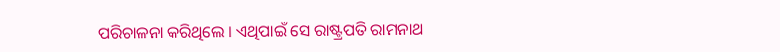ପରିଚାଳନା କରିଥିଲେ । ଏଥିପାଇଁ ସେ ରାଷ୍ଟ୍ରପତି ରାମନାଥ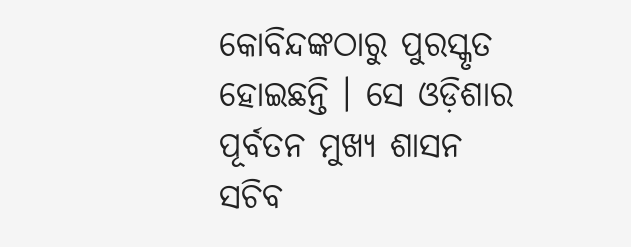କୋବିନ୍ଦଙ୍କଠାରୁ ପୁରସ୍କୃତ ହୋଇଛନ୍ତି । ସେ ଓଡ଼ିଶାର ପୂର୍ବତନ ମୁଖ୍ୟ ଶାସନ ସଚିବ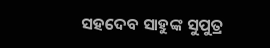ସହଦେବ ସାହୁଙ୍କ ସୁପୁତ୍ର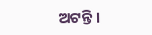ଅଟନ୍ତି ।